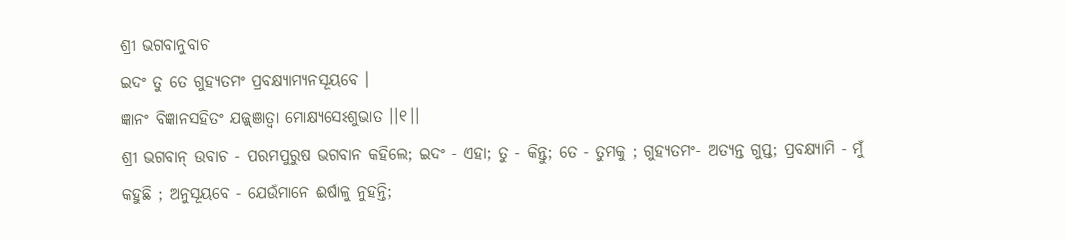ଶ୍ରୀ ଭଗବାନୁବାଚ
ଇଦଂ ତୁ ତେ ଗୁହ୍ୟତମଂ ପ୍ରବକ୍ଷ୍ୟାମ୍ୟନସୂୟବେ ।
ଜ୍ଞାନଂ ବିଜ୍ଞାନସହିତଂ ଯଜ୍ଜ୍ଞାତ୍ୱା ମୋକ୍ଷ୍ୟସେଽଶୁଭାତ ।।୧।।
ଶ୍ରୀ ଭଗବାନ୍ ଉବାଚ - ପରମପୁରୁଷ ଭଗବାନ କହିଲେ; ଇଦଂ - ଏହା; ତୁ - କିନ୍ତୁ; ତେ - ତୁମକୁ ; ଗୁହ୍ୟତମଂ- ଅତ୍ୟନ୍ତ ଗୁପ୍ତ; ପ୍ରବକ୍ଷ୍ୟାମି - ମୁଁ କହୁଛି ; ଅନୁସୂୟବେ - ଯେଉଁମାନେ ଈର୍ଷାଳୁ ନୁହନ୍ତି;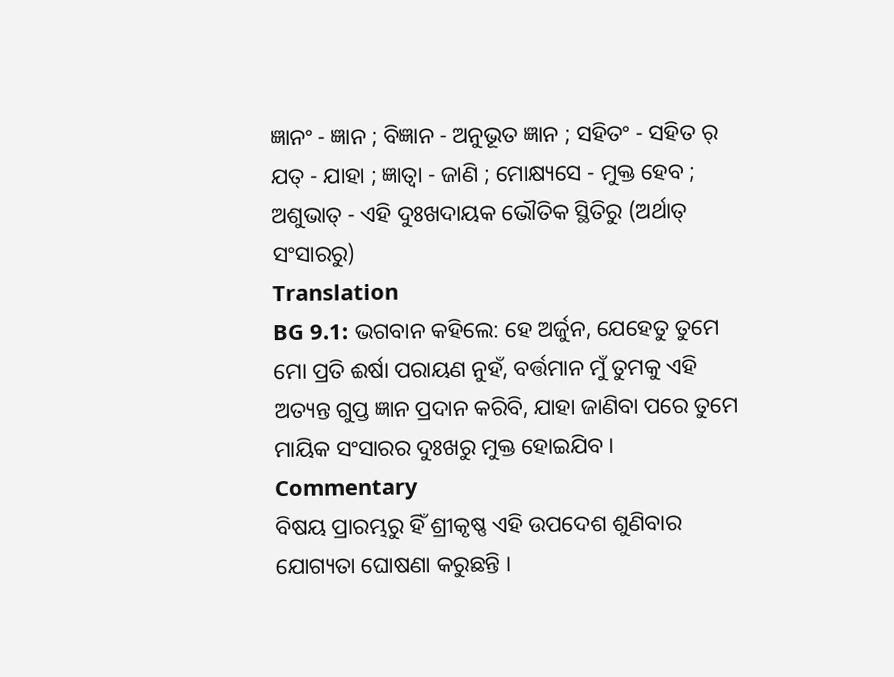ଜ୍ଞାନଂ - ଜ୍ଞାନ ; ବିଜ୍ଞାନ - ଅନୁଭୂତ ଜ୍ଞାନ ; ସହିତଂ - ସହିତ ର୍ ଯତ୍ - ଯାହା ; ଜ୍ଞାତ୍ୱା - ଜାଣି ; ମୋକ୍ଷ୍ୟସେ - ମୁକ୍ତ ହେବ ; ଅଶୁଭାତ୍ - ଏହି ଦୁଃଖଦାୟକ ଭୌତିକ ସ୍ଥିତିରୁ (ଅର୍ଥାତ୍ ସଂସାରରୁ)
Translation
BG 9.1: ଭଗବାନ କହିଲେ: ହେ ଅର୍ଜୁନ, ଯେହେତୁ ତୁମେ ମୋ ପ୍ରତି ଈର୍ଷା ପରାୟଣ ନୁହଁ, ବର୍ତ୍ତମାନ ମୁଁ ତୁମକୁ ଏହି ଅତ୍ୟନ୍ତ ଗୁପ୍ତ ଜ୍ଞାନ ପ୍ରଦାନ କରିବି, ଯାହା ଜାଣିବା ପରେ ତୁମେ ମାୟିକ ସଂସାରର ଦୁଃଖରୁ ମୁକ୍ତ ହୋଇଯିବ ।
Commentary
ବିଷୟ ପ୍ରାରମ୍ଭରୁ ହିଁ ଶ୍ରୀକୃଷ୍ଣ ଏହି ଉପଦେଶ ଶୁଣିବାର ଯୋଗ୍ୟତା ଘୋଷଣା କରୁଛନ୍ତି ।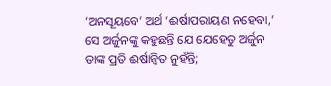‘ଅନସୂୟବେ’ ଅର୍ଥ ‘ଈର୍ଷାପରାୟଣ ନହେବା,’ ସେ ଅର୍ଜୁନଙ୍କୁ କହୁଛନ୍ତି ଯେ ଯେହେତୁ ଅର୍ଜୁନ ତାଙ୍କ ପ୍ରତି ଈର୍ଷାନ୍ୱିତ ନୁହଁନ୍ତି;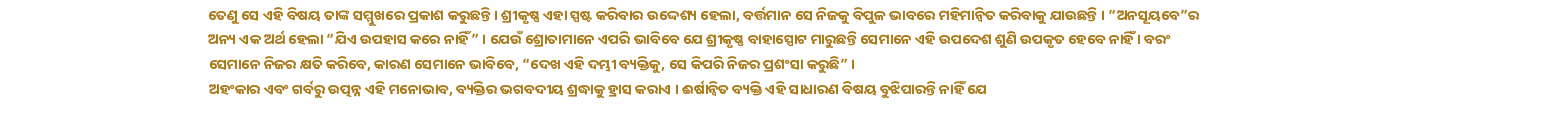ତେଣୁ ସେ ଏହି ବିଷୟ ତାଙ୍କ ସମ୍ମୁଖରେ ପ୍ରକାଶ କରୁଛନ୍ତି । ଶ୍ରୀକୃଷ୍ଣ ଏହା ସ୍ପଷ୍ଟ କରିବାର ଉଦ୍ଦେଶ୍ୟ ହେଲା, ବର୍ତ୍ତମାନ ସେ ନିଜକୁ ବିପୁଳ ଭାବରେ ମହିମାନ୍ୱିତ କରିବାକୁ ଯାଉଛନ୍ତି । “ଅନସୂୟବେ”ର ଅନ୍ୟ ଏକ ଅର୍ଥ ହେଲା “ଯିଏ ଉପହାସ କରେ ନାହିଁ” । ଯେଉଁ ଶ୍ରୋତାମାନେ ଏପରି ଭାବିବେ ଯେ ଶ୍ରୀକୃଷ୍ଣ ବାହାସ୍ପୋଟ ମାରୁଛନ୍ତି ସେମାନେ ଏହି ଉପଦେଶ ଶୁଣି ଉପକୃତ ହେବେ ନାହିଁ । ବରଂ ସେମାନେ ନିଜର କ୍ଷତି କରିବେ, କାରଣ ସେମାନେ ଭାବିବେ, “ଦେଖ ଏହି ଦମ୍ଭୀ ବ୍ୟକ୍ତିକୁ, ସେ କିପରି ନିଜର ପ୍ରଶଂସା କରୁଛି” ।
ଅହଂକାର ଏବଂ ଗର୍ବରୁ ଉତ୍ପନ୍ନ ଏହି ମନୋଭାବ, ବ୍ୟକ୍ତିର ଭଗବଦୀୟ ଶ୍ରଦ୍ଧାକୁ ହ୍ରାସ କରାଏ । ଈର୍ଷାନ୍ୱିତ ବ୍ୟକ୍ତି ଏହି ସାଧାରଣ ବିଷୟ ବୁଝିପାରନ୍ତି ନାହିଁ ଯେ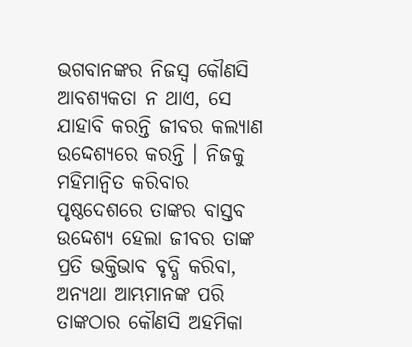ଭଗବାନଙ୍କର ନିଜସ୍ୱ କୌଣସି ଆବଶ୍ୟକତା ନ ଥାଏ, ସେ ଯାହାବି କରନ୍ତି ଜୀବର କଲ୍ୟାଣ ଉଦ୍ଦେଶ୍ୟରେ କରନ୍ତି । ନିଜକୁ ମହିମାନ୍ୱିତ କରିବାର ପୃଷ୍ଠଦେଶରେ ତାଙ୍କର ବାସ୍ତବ ଉଦ୍ଦେଶ୍ୟ ହେଲା ଜୀବର ତାଙ୍କ ପ୍ରତି ଭକ୍ତିଭାବ ବୃଦ୍ଧି କରିବା, ଅନ୍ୟଥା ଆମ୍ଭମାନଙ୍କ ପରି ତାଙ୍କଠାର କୌଣସି ଅହମିକା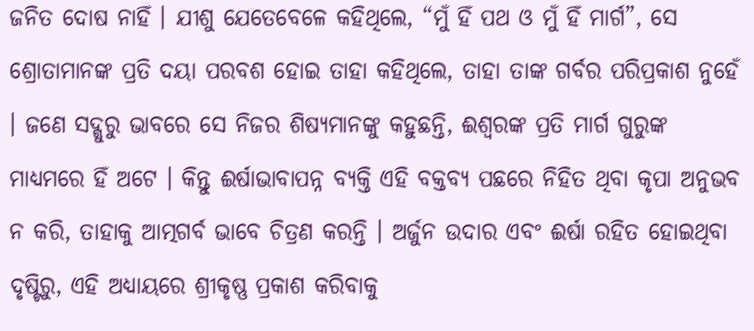ଜନିତ ଦୋଷ ନାହିଁ । ଯୀଶୁ ଯେତେବେଳେ କହିଥିଲେ, “ମୁଁ ହିଁ ପଥ ଓ ମୁଁ ହିଁ ମାର୍ଗ”, ସେ ଶ୍ରୋତାମାନଙ୍କ ପ୍ରତି ଦୟା ପରବଶ ହୋଇ ତାହା କହିଥିଲେ, ତାହା ତାଙ୍କ ଗର୍ବର ପରିପ୍ରକାଶ ନୁହେଁ । ଜଣେ ସଦ୍ଗୁରୁ ଭାବରେ ସେ ନିଜର ଶିଷ୍ୟମାନଙ୍କୁ କହୁଛନ୍ତି, ଈଶ୍ୱରଙ୍କ ପ୍ରତି ମାର୍ଗ ଗୁରୁଙ୍କ ମାଧ୍ୟମରେ ହିଁ ଅଟେ । କିନ୍ତୁ ଈର୍ଷାଭାବାପନ୍ନ ବ୍ୟକ୍ତି ଏହି ବକ୍ତବ୍ୟ ପଛରେ ନିହିତ ଥିବା କୃପା ଅନୁଭବ ନ କରି, ତାହାକୁ ଆତ୍ମଗର୍ବ ଭାବେ ଚିତ୍ରଣ କରନ୍ତି । ଅର୍ଜୁନ ଉଦାର ଏବଂ ଈର୍ଷା ରହିତ ହୋଇଥିବା ଦୃଷ୍ଟିରୁ, ଏହି ଅଧ୍ୟାୟରେ ଶ୍ରୀକୃଷ୍ଣ ପ୍ରକାଶ କରିବାକୁ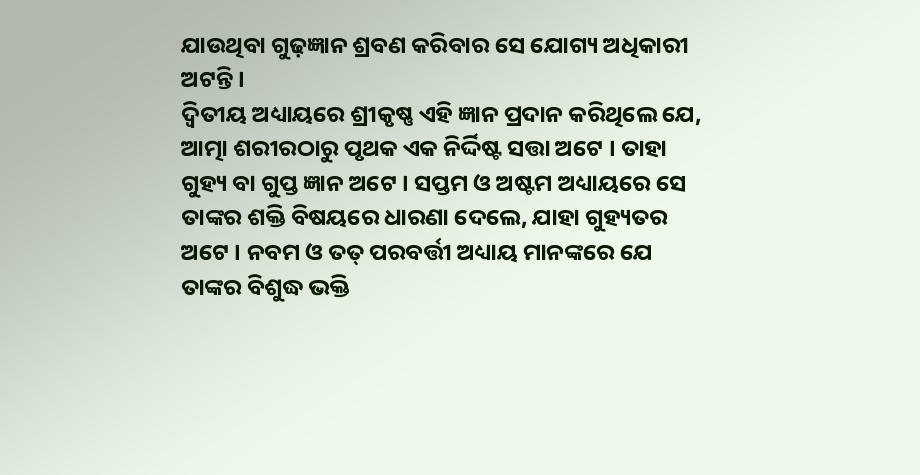ଯାଉଥିବା ଗୁଢ଼ଜ୍ଞାନ ଶ୍ରବଣ କରିବାର ସେ ଯୋଗ୍ୟ ଅଧିକାରୀ ଅଟନ୍ତି ।
ଦ୍ୱିତୀୟ ଅଧ୍ୟାୟରେ ଶ୍ରୀକୃଷ୍ଣ ଏହି ଜ୍ଞାନ ପ୍ରଦାନ କରିଥିଲେ ଯେ, ଆତ୍ମା ଶରୀରଠାରୁ ପୃଥକ ଏକ ନିର୍ଦ୍ଦିଷ୍ଟ ସତ୍ତା ଅଟେ । ତାହା ଗୁହ୍ୟ ବା ଗୁପ୍ତ ଜ୍ଞାନ ଅଟେ । ସପ୍ତମ ଓ ଅଷ୍ଟମ ଅଧ୍ୟାୟରେ ସେ ତାଙ୍କର ଶକ୍ତି ବିଷୟରେ ଧାରଣା ଦେଲେ, ଯାହା ଗୁହ୍ୟତର ଅଟେ । ନବମ ଓ ତତ୍ ପରବର୍ତ୍ତୀ ଅଧ୍ୟାୟ ମାନଙ୍କରେ ଯେ ତାଙ୍କର ବିଶୁଦ୍ଧ ଭକ୍ତି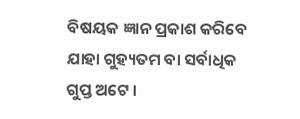ବିଷୟକ ଜ୍ଞାନ ପ୍ରକାଶ କରିବେ ଯାହା ଗୁହ୍ୟତମ ବା ସର୍ବାଧିକ ଗୁପ୍ତ ଅଟେ ।